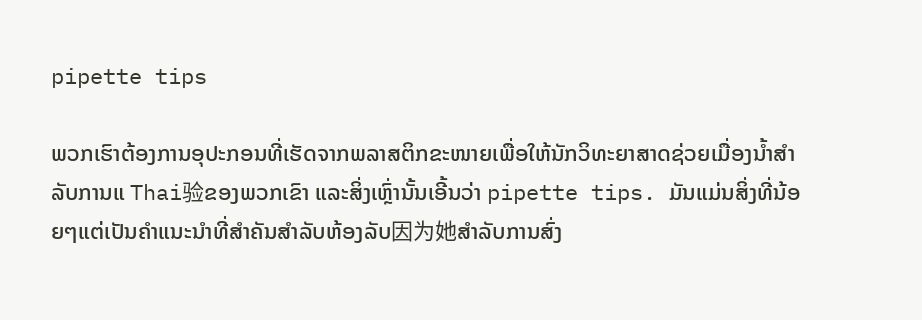pipette tips

ພວກເຮົາຕ້ອງການອຸປະກອນທີ່ເຮັດຈາກພລາສຕິກຂະໜາຍເພື່ອໃຫ້ນັກວິທະຍາສາດຊ່ວຍເມື່ອງນໍ້າສຳລັບການແ Thai验ຂອງພວກເຂົາ ແລະສິ່ງເຫຼົ່ານັ້ນເອີ້ນວ່າ pipette tips. ມັນແມ່ນສິ່ງທີ່ນ້ອຍໆແຕ່ເປັນຄຳແນະນຳທີ່ສຳຄັນສຳລັບຫ້ອງລັບ因为她ສຳລັບການສົ່ງ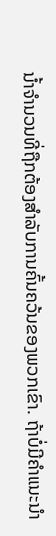ນໍ້າຈຳນວນທີ່ຖືກຕ້ອງສຳລັບການຄົ້ນຄວ້ນຂອງພວກເຂົາ. ຖ້າບໍ່ມີຄຳແນະນຳ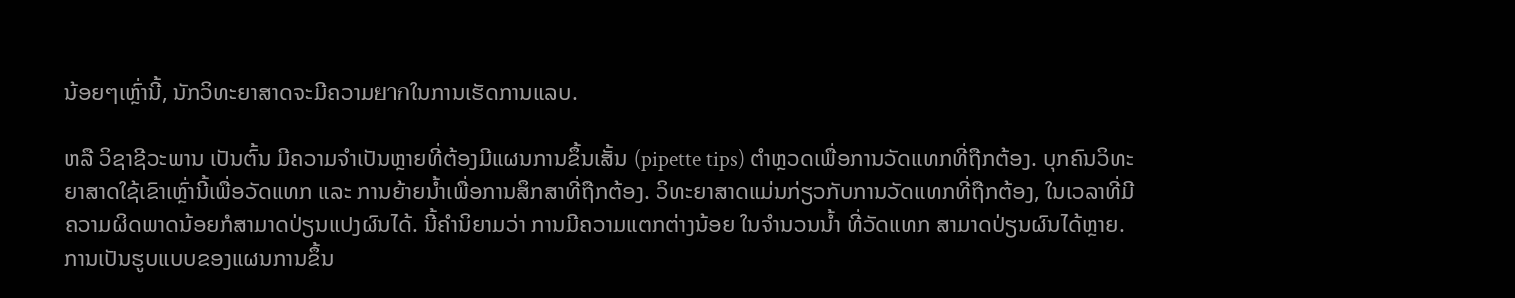ນ້ອຍໆເຫຼົ່ານີ້, ນັກວິທະຍາສາດຈະມີຄວາມยากໃນການເຮັດການແລບ.

ຫລື ວິຊາຊີວະພານ ເປັນຕົ້ນ ມີຄວາມຈຳເປັນຫຼາຍທີ່ຕ້ອງມີແຜນການຂຶ້ນເສັ້ນ (pipette tips) ຕຳຫຼວດເພື່ອການວັດແທກທີ່ຖືກຕ້ອງ. ບຸກຄົນວິທະຍາສາດໃຊ້ເຂົາເຫຼົ່ານີ້ເພື່ອວັດແທກ ແລະ ການຍ້າຍນໍ້າເພື່ອການສຶກສາທີ່ຖືກຕ້ອງ. ວິທະຍາສາດແມ່ນກ່ຽວກັບການວັດແທກທີ່ຖືກຕ້ອງ, ໃນເວລາທີ່ມີຄວາມຜິດພາດນ້ອຍກໍສາມາດປ່ຽນແປງຜົນໄດ້. ນີ້ຄໍານິຍາມວ່າ ການມີຄວາມແຕກຕ່າງນ້ອຍ ໃນຈຳນວນນໍ້າ ທີ່ວັດແທກ ສາມາດປ່ຽນຜົນໄດ້ຫຼາຍ. ການເປັນຮູບແບບຂອງແຜນການຂຶ້ນ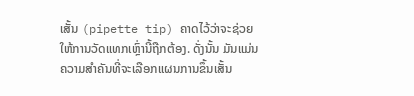ເສັ້ນ (pipette tip) ຄາດໄວ້ວ່າຈະຊ່ວຍໃຫ້ການວັດແທກເຫຼົ່ານີ້ຖືກຕ້ອງ. ດັ່ງນັ້ນ ມັນແມ່ນຄວາມສຳຄັນທີ່ຈະເລືອກແຜນການຂຶ້ນເສັ້ນ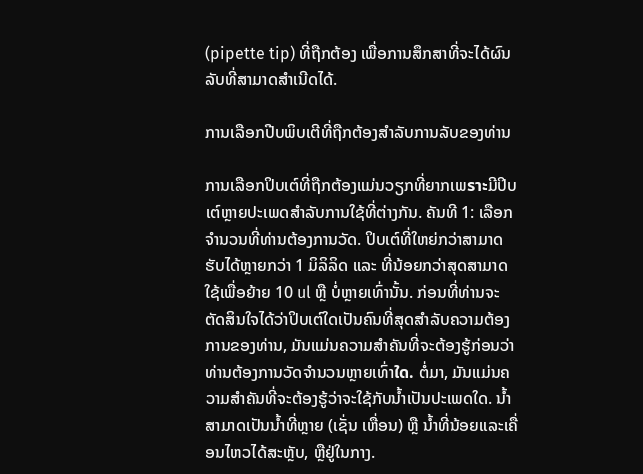(pipette tip) ທີ່ຖືກຕ້ອງ ເພື່ອການສຶກສາທີ່ຈະໄດ້ຜົນລັບທີ່ສາມາດສຳເນີດໄດ້.

ການເລືອກປີບພິບເຕີທີ່ຖືກຕ້ອງສຳລັບການລັບຂອງທ່ານ

ການເລືອກປິບເຕ໌ທີ່ຖືກຕ້ອງແມ່ນວຽກທີ່ຍາກເພราะມີປິບເຕ໌ຫຼາຍປະເພດສຳລັບການໃຊ້ທີ່ຕ່າງກັນ. ຄັນທີ 1: ເລືອກຈຳນວນທີ່ທ່ານຕ້ອງການວັດ. ປິບເຕ໌ທີ່ໃຫຍ່ກວ່າສາມາດຮັບໄດ້ຫຼາຍກວ່າ 1 ມິລິລິດ ແລະ ທີ່ນ້ອຍກວ່າສຸດສາມາດໃຊ້ເພື່ອຍ້າຍ 10 ul ຫຼື ບໍ່ຫຼາຍເທົ່ານັ້ນ. ກ່ອນທີ່ທ່ານຈະຕັດສິນໃຈໄດ້ວ່າປິບເຕ໌ໃດເປັນຄົນທີ່ສຸດສຳລັບຄວາມຕ້ອງການຂອງທ່ານ, ມັນແມ່ນຄວາມສຳຄັນທີ່ຈະຕ້ອງຮູ້ກ່ອນວ່າທ່ານຕ້ອງການວັດຈຳນວນຫຼາຍເທົ່າใด. ຕໍ່ມາ, ມັນແມ່ນຄວາມສຳຄັນທີ່ຈະຕ້ອງຮູ້ວ່າຈະໃຊ້ກັບນ້ຳເປັນປະເພດໃດ. ນ້ຳສາມາດເປັນນ້ຳທີ່ຫຼາຍ (ເຊັ່ນ ເຫື່ອນ) ຫຼື ນ້ຳທີ່ນ້ອຍແລະເຄື່ອນໄຫວໄດ້ສະຫຼັບ, ຫຼືຢູ່ໃນກາງ.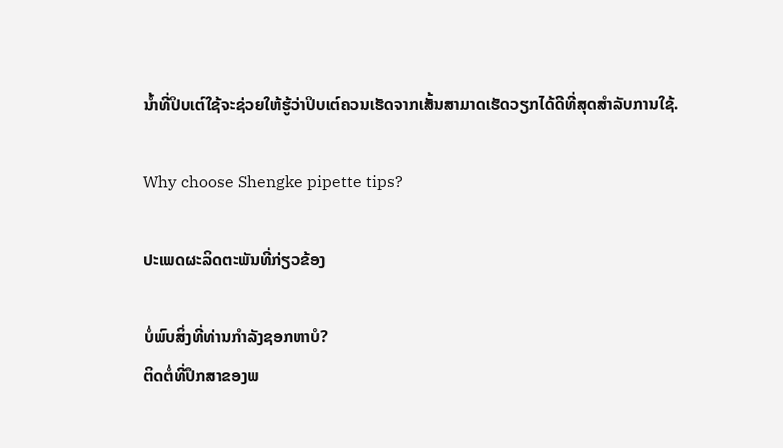ນ້ຳທີ່ປິບເຕ໌ໃຊ້ຈະຊ່ວຍໃຫ້ຮູ້ວ່າປິບເຕ໌ຄວນເຮັດຈາກເສັ້ນສາມາດເຮັດວຽກໄດ້ດີທີ່ສຸດສຳລັບການໃຊ້.

Why choose Shengke pipette tips?

ປະເພດຜະລິດຕະພັນທີ່ກ່ຽວຂ້ອງ

ບໍ່ພົບສິ່ງທີ່ທ່ານກໍາລັງຊອກຫາບໍ?
ຕິດຕໍ່ທີ່ປຶກສາຂອງພ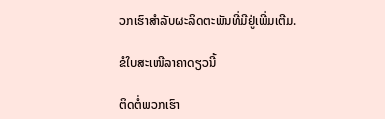ວກເຮົາສໍາລັບຜະລິດຕະພັນທີ່ມີຢູ່ເພີ່ມເຕີມ.

ຂໍໃບສະເໜີລາຄາດຽວນີ້

ຕິດຕໍ່ພວກເຮົາ